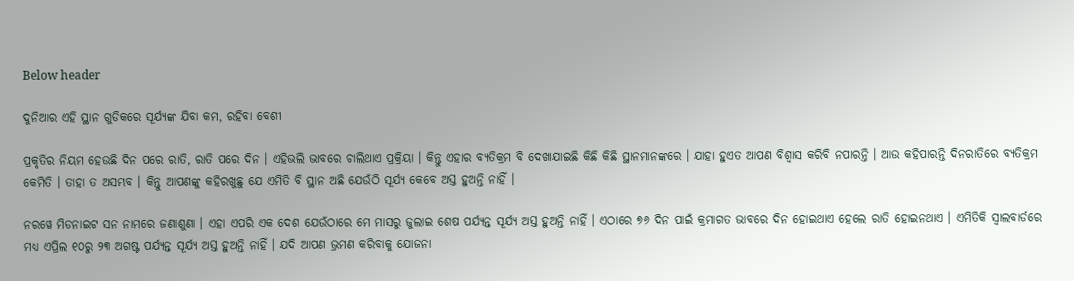Below header

ଦୁନିଆର ଏହି ସ୍ଥାନ ଗୁଡିକରେ ସୂର୍ଯ୍ୟଙ୍କ ଯିବା କମ, ରହିବା ବେଶୀ

ପ୍ରକୃତିର ନିୟମ ହେଉଛି ଦିନ ପରେ ରାତି, ରାତି ପରେ ଦିନ । ଏହିଭଲି ଭାବରେ ଚାଲିଥାଏ ପ୍ରକ୍ରିୟା । କିନ୍ତୁ ଏହାର ବ୍ୟତିକ୍ରମ ବି ଦେଖାଯାଇଛି କିଛି କିଛି ସ୍ଥାନମାନଙ୍କରେ । ଯାହା ହୁଏତ ଆପଣ ବିଶ୍ୱାସ କରିବି ନପାରନ୍ତି । ଆଉ କହିପାରନ୍ତି ଦିନରାତିରେ ବ୍ୟତିକ୍ରମ କେମିତି । ତାହା ତ ଅସମ୍ଭବ । କିନ୍ତୁ ଆପଣଙ୍କୁ କହିରଖୁଛୁ ଯେ ଏମିତି ବି ସ୍ଥାନ ଅଛି ଯେଉଁଠି ସୂର୍ଯ୍ୟ କେବେ ଅସ୍ତ ହୁଅନ୍ତି ନାହିଁ ।

ନରୱେ ମିଡନାଇଟ ସନ ନାମରେ ଜଣାଶୁଣା । ଏହା ଏପରି ଏକ ଦେଶ ଯେଉଁଠାରେ ମେ ମାସରୁ ଜୁଲାଇ ଶେଷ ପର୍ଯ୍ୟନ୍ତ ସୂର୍ଯ୍ୟ ଅସ୍ତ ହୁଅନ୍ତି ନାହିଁ । ଏଠାରେ ୭୬ ଦିନ ପାଇଁ କ୍ରମାଗତ ଭାବରେ ଦିନ ହୋଇଥାଏ ହେଲେ ରାତି ହୋଇନଥାଏ । ଏମିତିକି ସ୍ୱାଲବାର୍ଡରେ ମଧ୍ୟ ଏପ୍ରିଲ ୧୦ରୁ ୨୩ ଅଗଷ୍ଟ ପର୍ଯ୍ୟନ୍ତ ସୂର୍ଯ୍ୟ ଅସ୍ତ ହୁଅନ୍ତି ନାହିଁ । ଯଦି ଆପଣ ଭ୍ରମଣ କରିବାକୁ ଯୋଜନା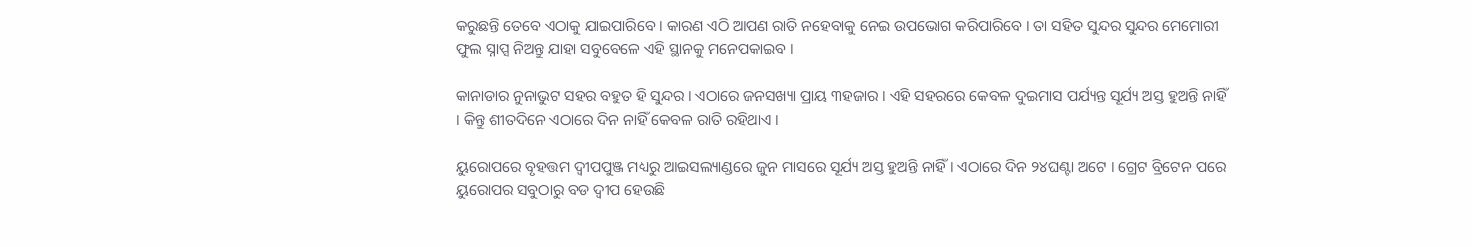କରୁଛନ୍ତି ତେବେ ଏଠାକୁ ଯାଇପାରିବେ । କାରଣ ଏଠି ଆପଣ ରାତି ନହେବାକୁ ନେଇ ଉପଭୋଗ କରିପାରିବେ । ତା ସହିତ ସୁନ୍ଦର ସୁନ୍ଦର ମେମୋରୀ ଫୁଲ ସ୍ନାପ୍ସ ନିଅନ୍ତୁ ଯାହା ସବୁବେଳେ ଏହି ସ୍ଥାନକୁ ମନେପକାଇବ ।

କାନାଡାର ନୁନାଭୁଟ ସହର ବହୁତ ହି ସୁନ୍ଦର । ଏଠାରେ ଜନସଖ୍ୟା ପ୍ରାୟ ୩ହଜାର । ଏହି ସହରରେ କେବଳ ଦୁଇମାସ ପର୍ଯ୍ୟନ୍ତ ସୂର୍ଯ୍ୟ ଅସ୍ତ ହୁଅନ୍ତି ନାହିଁ । କିନ୍ତୁ ଶୀତଦିନେ ଏଠାରେ ଦିନ ନାହିଁ କେବଳ ରାତି ରହିଥାଏ ।

ୟୁରୋପରେ ବୃହତ୍ତମ ଦ୍ୱୀପପୁଞ୍ଜ ମଧ୍ୟରୁ ଆଇସଲ୍ୟାଣ୍ଡରେ ଜୁନ ମାସରେ ସୂର୍ଯ୍ୟ ଅସ୍ତ ହୁଅନ୍ତି ନାହିଁ । ଏଠାରେ ଦିନ ୨୪ଘଣ୍ଟା ଅଟେ । ଗ୍ରେଟ ବ୍ରିଟେନ ପରେ ୟୁରୋପର ସବୁଠାରୁ ବଡ ଦ୍ୱୀପ ହେଉଛି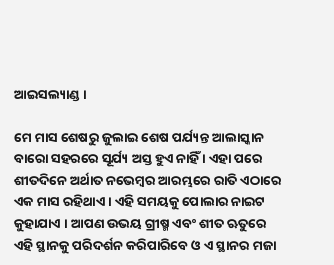ଆଇସଲ୍ୟାଣ୍ଡ ।

ମେ ମାସ ଶେଷରୁ ଜୁଲାଇ ଶେଷ ପର୍ଯ୍ୟନ୍ତ ଆଲାସ୍କାନ ବାରୋ ସହରରେ ସୂର୍ଯ୍ୟ ଅସ୍ତ ହୁଏ ନାହିଁ । ଏହା ପରେ ଶୀତଦିନେ ଅର୍ଥାତ ନଭେମ୍ବର ଆରମ୍ଭରେ ରାତି ଏଠାରେ ଏକ ମାସ ରହିଥାଏ । ଏହି ସମୟକୁ ପୋଲାର ନାଇଟ କୁହାଯାଏ । ଆପଣ ଉଭୟ ଗ୍ରୀଷ୍ମ ଏବଂ ଶୀତ ଋତୁରେ ଏହି ସ୍ଥାନକୁ ପରିଦର୍ଶନ କରିପାରିବେ ଓ ଏ ସ୍ଥାନର ମଜା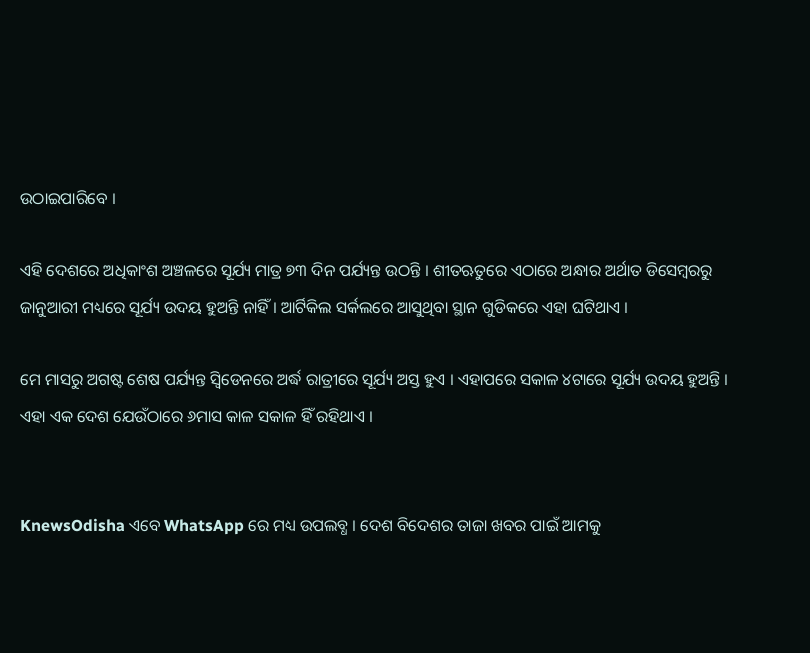ଉଠାଇପାରିବେ ।

ଏହି ଦେଶରେ ଅଧିକାଂଶ ଅଞ୍ଚଳରେ ସୂର୍ଯ୍ୟ ମାତ୍ର ୭୩ ଦିନ ପର୍ଯ୍ୟନ୍ତ ଉଠନ୍ତି । ଶୀତଋତୁରେ ଏଠାରେ ଅନ୍ଧାର ଅର୍ଥାତ ଡିସେମ୍ବରରୁ ଜାନୁଆରୀ ମଧ୍ୟରେ ସୂର୍ଯ୍ୟ ଉଦୟ ହୁଅନ୍ତି ନାହିଁ । ଆର୍ଟିକିଲ ସର୍କଲରେ ଆସୁଥିବା ସ୍ଥାନ ଗୁଡିକରେ ଏହା ଘଟିଥାଏ ।

ମେ ମାସରୁ ଅଗଷ୍ଟ ଶେଷ ପର୍ଯ୍ୟନ୍ତ ସ୍ୱିଡେନରେ ଅର୍ଦ୍ଧ ରାତ୍ରୀରେ ସୂର୍ଯ୍ୟ ଅସ୍ତ ହୁଏ । ଏହାପରେ ସକାଳ ୪ଟାରେ ସୂର୍ଯ୍ୟ ଉଦୟ ହୁଅନ୍ତି । ଏହା ଏକ ଦେଶ ଯେଉଁଠାରେ ୬ମାସ କାଳ ସକାଳ ହିଁ ରହିଥାଏ ।


KnewsOdisha ଏବେ WhatsApp ରେ ମଧ୍ୟ ଉପଲବ୍ଧ । ଦେଶ ବିଦେଶର ତାଜା ଖବର ପାଇଁ ଆମକୁ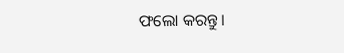ଫଲୋ କରନ୍ତୁ ।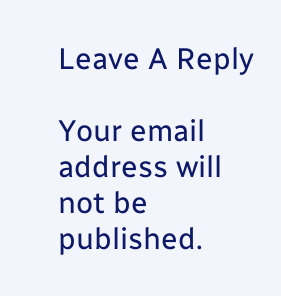Leave A Reply

Your email address will not be published.